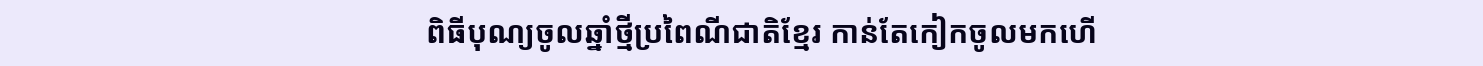ពិធីបុណ្យចូលឆ្នាំថ្មីប្រពៃណីជាតិខ្មែរ កាន់តែកៀកចូលមកហើ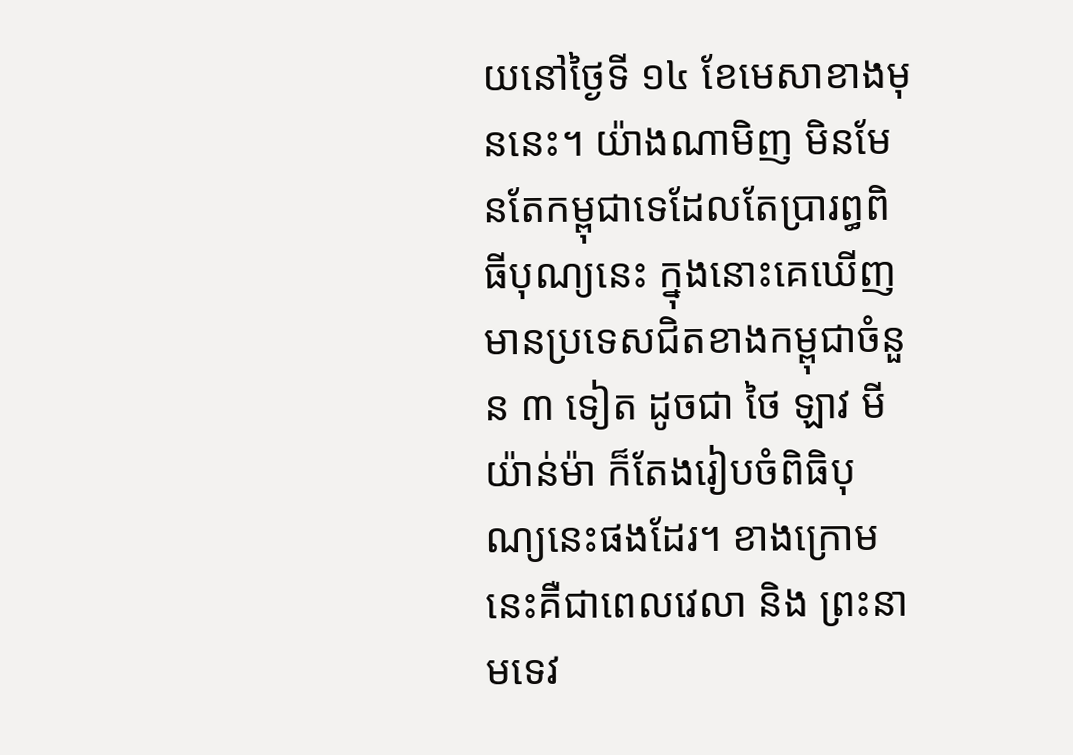យនៅថ្ងៃទី ១៤ ខែមេសាខាងមុននេះ។ យ៉ាងណាមិញ មិនមែនតែកម្ពុជាទេដែលតែប្រារព្ធពិធីបុណ្យនេះ ក្នុងនោះគេឃើញមានប្រទេសជិតខាងកម្ពុជាចំនួន ៣ ទៀត ដូចជា ថៃ ឡាវ មីយ៉ាន់ម៉ា ក៏តែងរៀបចំពិធិបុណ្យនេះផងដែរ។ ខាងក្រោមនេះគឺជាពេលវេលា និង ព្រះនាមទេវ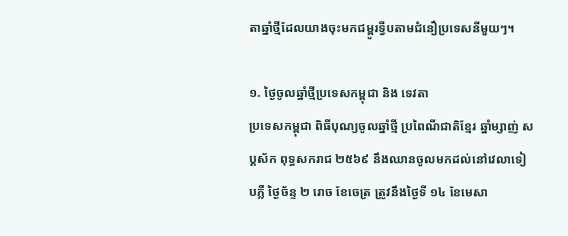តាឆ្នាំថ្មីដែលយាងចុះមកជម្ពូរទ្វីបតាមជំនឿប្រទេសនីមួយៗ។

១. ថ្ងៃចូលឆ្នាំថ្មីប្រទេសកម្ពុជា និង ទេវតា
ប្រទេសកម្ពុជា ពិធីបុណ្យចូលឆ្នាំថ្មី ប្រពៃណីជាតិខ្មែរ ឆ្នាំម្សាញ់ សប្តស័ក ពុទ្ធសករាជ ២៥៦៩ នឹងឈានចូលមកដល់នៅវេលាទៀបភ្លឺ ថ្ងៃច័ន្ទ ២ រោច ខែចេត្រ ត្រូវនឹងថ្ងៃទី ១៤ ខែមេសា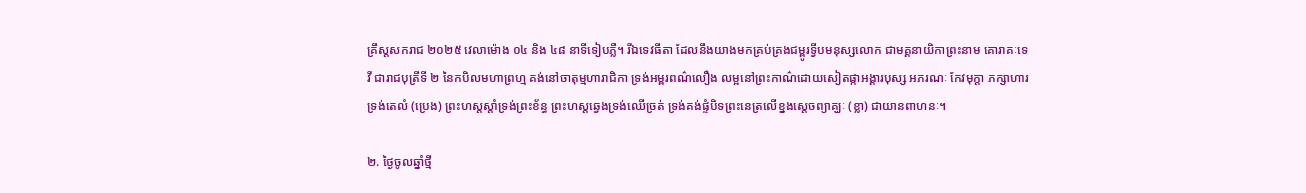គ្រឹស្តសករាជ ២០២៥ វេលាម៉ោង ០៤ និង ៤៨ នាទីទៀបភ្លឺ។ រីឯទេវធីតា ដែលនឹងយាងមកគ្រប់គ្រងជម្ពូរទ្វីបមនុស្សលោក ជាមគ្គនាយិកាព្រះនាម គោរាគៈទេវី ជារាជបុត្រីទី ២ នៃកបិលមហាព្រហ្ម គង់នៅចាតុម្មហារាជិកា ទ្រង់អម្ពរពណ៌លឿង លម្អនៅព្រះកាណ៌ដោយសៀតផ្កាអង្គារបុស្ស អភរណៈ កែវមុក្តា ភក្សាហារទ្រង់តេលំ (ប្រេង) ព្រះហស្តស្តាំទ្រង់ព្រះខ័ន្ធ ព្រះហស្តឆ្វេងទ្រង់ឈើច្រត់ ទ្រង់គង់ផ្ទំបិទព្រះនេត្រលើខ្នងសេ្តចព្យាគ្ឃៈ (ខ្លា) ជាយានពាហនៈ។

២. ថ្ងៃចូលឆ្នាំថ្មី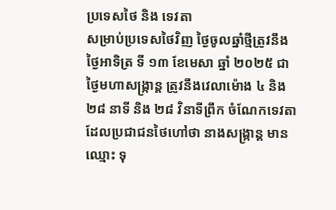ប្រទេសថៃ និង ទេវតា
សម្រាប់ប្រទេសថៃវិញ ថ្ងៃចូលឆ្នាំថ្មីត្រូវនឹងថ្ងៃអាទិត្រ ទី ១៣ ខែមេសា ឆ្នាំ ២០២៥ ជាថ្ងៃមហាសង្ក្រាន្ត ត្រូវនឹងវេលាម៉ោង ៤ និង ២៨ នាទី និង ២៨ វិនាទីព្រឹក ចំណែកទេវតាដែលប្រជាជនថៃហៅថា នាងសង្ក្រាន្ត មានឈ្មោះ ទុ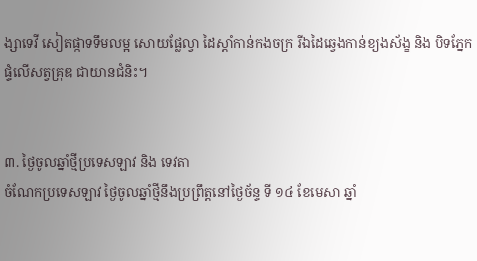ង្សាទេវី សៀតផ្កាទទឹមលម្អ សោយផ្លែល្វា ដៃស្តាំកាន់កងចក្រ រីឯដៃឆ្វេងកាន់ខ្យងស័ង្ខ និង បិទភ្នែកផ្ទំលើសត្វគ្រុឌ ជាយានជំនិះ។


៣. ថ្ងៃចូលឆ្នាំថ្មីប្រទេសឡាវ និង ទេវតា
ចំណែកប្រទេសឡាវ ថ្ងៃចូលឆ្នាំថ្មីនឹងប្រព្រឹត្តនៅថ្ងៃច័ន្ទ ទី ១៤ ខែមេសា ឆ្នាំ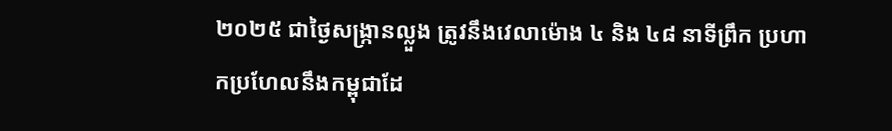២០២៥ ជាថ្ងៃសង្ក្រានល្លួង ត្រូវនឹងវេលាម៉ោង ៤ និង ៤៨ នាទីព្រឹក ប្រហាកប្រហែលនឹងកម្ពុជាដែ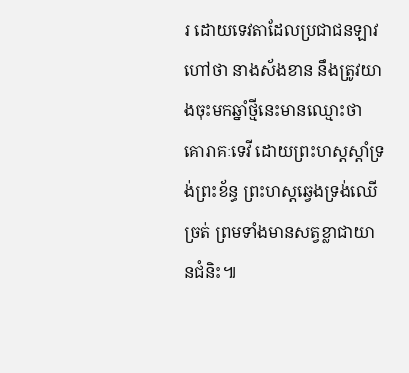រ ដោយទេវតាដែលប្រជាជនឡាវហៅថា នាងស័ងខាន នឹងត្រូវយាងចុះមកឆ្នាំថ្មីនេះមានឈ្មោះថា គោរាគៈទេវី ដោយព្រះហស្តស្តាំទ្រង់ព្រះខ័ន្ធ ព្រះហស្តឆ្វេងទ្រង់ឈើច្រត់ ព្រមទាំងមានសត្វខ្លាជាយានជំនិះ៕